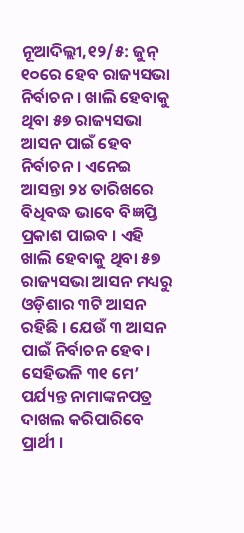ନୂଆଦିଲ୍ଲୀ,୧୨/୫: ଜୁନ୍ ୧୦ରେ ହେବ ରାଜ୍ୟସଭା ନିର୍ବାଚନ । ଖାଲି ହେବାକୁ ଥିବା ୫୭ ରାଜ୍ୟସଭା ଆସନ ପାଇଁ ହେବ ନିର୍ବାଚନ । ଏନେଇ ଆସନ୍ତା ୨୪ ତାରିଖରେ ବିଧିବଦ୍ଧ ଭାବେ ବିଜ୍ଞପ୍ତି ପ୍ରକାଶ ପାଇବ । ଏହି ଖାଲି ହେବାକୁ ଥିବା ୫୭ ରାଜ୍ୟସଭା ଆସନ ମଧ୍ୟରୁ ଓଡ଼ିଶାର ୩ଟି ଆସନ ରହିଛି । ଯେଉଁ ୩ ଆସନ ପାଇଁ ନିର୍ବାଚନ ହେବ। ସେହିଭଳି ୩୧ ମେ’ ପର୍ଯ୍ୟନ୍ତ ନାମାଙ୍କନପତ୍ର ଦାଖଲ କରିପାରିବେ ପ୍ରାର୍ଥୀ ।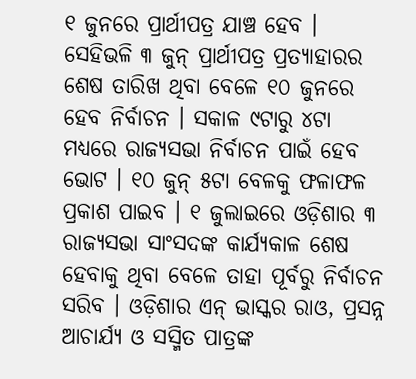୧ ଜୁନରେ ପ୍ରାର୍ଥୀପତ୍ର ଯାଞ୍ଚ ହେବ । ସେହିଭଳି ୩ ଜୁନ୍ ପ୍ରାର୍ଥୀପତ୍ର ପ୍ରତ୍ୟାହାରର ଶେଷ ତାରିଖ ଥିବା ବେଳେ ୧୦ ଜୁନରେ ହେବ ନିର୍ବାଚନ । ସକାଳ ୯ଟାରୁ ୪ଟା ମଧ୍ୟରେ ରାଜ୍ୟସଭା ନିର୍ବାଚନ ପାଇଁ ହେବ ଭୋଟ । ୧୦ ଜୁନ୍ ୫ଟା ବେଳକୁ ଫଳାଫଳ ପ୍ରକାଶ ପାଇବ । ୧ ଜୁଲାଇରେ ଓଡ଼ିଶାର ୩ ରାଜ୍ୟସଭା ସାଂସଦଙ୍କ କାର୍ଯ୍ୟକାଳ ଶେଷ ହେବାକୁ ଥିବା ବେଳେ ତାହା ପୂର୍ବରୁ ନିର୍ବାଚନ ସରିବ । ଓଡ଼ିଶାର ଏନ୍ ଭାସ୍କର ରାଓ, ପ୍ରସନ୍ନ ଆଚାର୍ଯ୍ୟ ଓ ସସ୍ମିତ ପାତ୍ରଙ୍କ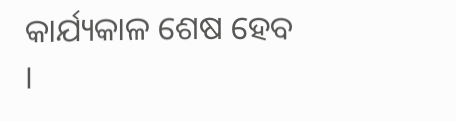କାର୍ଯ୍ୟକାଳ ଶେଷ ହେବ ।